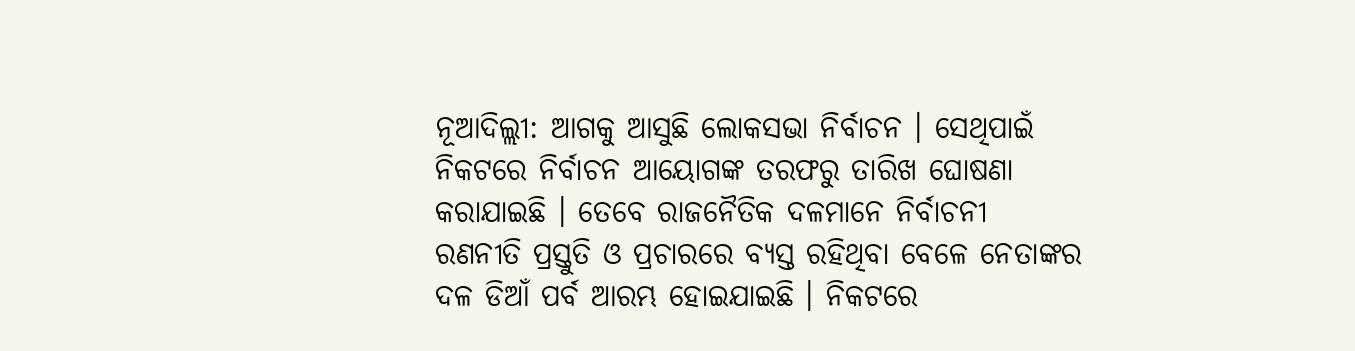ନୂଆଦିଲ୍ଲୀ: ଆଗକୁ ଆସୁଛି ଲୋକସଭା ନିର୍ବାଚନ । ସେଥିପାଇଁ ନିକଟରେ ନିର୍ବାଚନ ଆୟୋଗଙ୍କ ତରଫରୁ ତାରିଖ ଘୋଷଣା କରାଯାଇଛି । ତେବେ ରାଜନୈତିକ ଦଳମାନେ ନିର୍ବାଚନୀ ରଣନୀତି ପ୍ରସ୍ତୁତି ଓ ପ୍ରଚାରରେ ବ୍ୟସ୍ତ ରହିଥିବା ବେଳେ ନେତାଙ୍କର ଦଳ ଡିଆଁ ପର୍ବ ଆରମ୍ଭ ହୋଇଯାଇଛି । ନିକଟରେ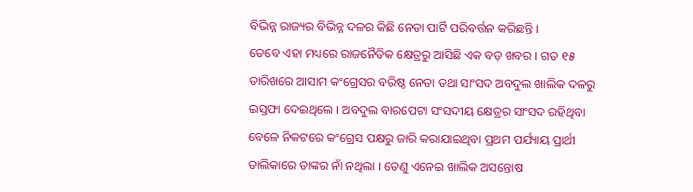ବିଭିନ୍ନ ରାଜ୍ୟର ବିଭିନ୍ନ ଦଳର କିଛି ନେତା ପାର୍ଟି ପରିବର୍ତ୍ତନ କରିଛନ୍ତି ।
ତେବେ ଏହା ମଧ୍ୟରେ ରାଜନୈତିକ କ୍ଷେତ୍ରରୁ ଆସିଛି ଏକ ବଡ଼ ଖବର । ଗତ ୧୫ ତାରିଖରେ ଆସାମ କଂଗ୍ରେସର ବରିଷ୍ଠ ନେତା ତଥା ସାଂସଦ ଅବଦୁଲ ଖାଲିକ ଦଳରୁ ଇସ୍ତଫା ଦେଇଥିଲେ । ଅବଦୁଲ ବାରପେଟା ସଂସଦୀୟ କ୍ଷେତ୍ରର ସାଂସଦ ରହିଥିବା ବେଳେ ନିକଟରେ କଂଗ୍ରେସ ପକ୍ଷରୁ ଜାରି କରାଯାଇଥିବା ପ୍ରଥମ ପର୍ଯ୍ୟାୟ ପ୍ରାର୍ଥୀ ତାଲିକାରେ ତାଙ୍କର ନାଁ ନଥିଲା । ତେଣୁ ଏନେଇ ଖାଲିକ ଅସନ୍ତୋଷ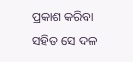ପ୍ରକାଶ କରିବା ସହିତ ସେ ଦଳ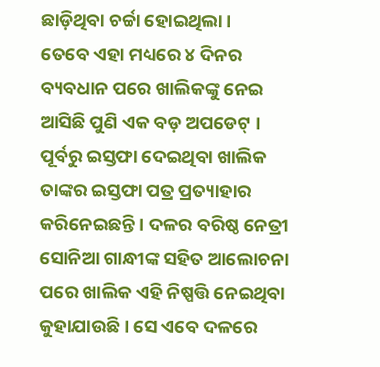ଛାଡ଼ିଥିବା ଚର୍ଚ୍ଚା ହୋଇଥିଲା ।
ତେବେ ଏହା ମଧ୍ୟରେ ୪ ଦିନର ବ୍ୟବଧାନ ପରେ ଖାଲିକଙ୍କୁ ନେଇ ଆସିଛି ପୁଣି ଏକ ବଡ଼ ଅପଡେଟ୍ । ପୂର୍ବରୁ ଇସ୍ତଫା ଦେଇଥିବା ଖାଲିକ ତାଙ୍କର ଇସ୍ତଫା ପତ୍ର ପ୍ରତ୍ୟାହାର କରିନେଇଛନ୍ତି । ଦଳର ବରିଷ୍ଠ ନେତ୍ରୀ ସୋନିଆ ଗାନ୍ଧୀଙ୍କ ସହିତ ଆଲୋଚନା ପରେ ଖାଲିକ ଏହି ନିଷ୍ପତ୍ତି ନେଇଥିବା କୁହାଯାଉଛି । ସେ ଏବେ ଦଳରେ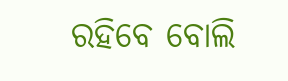ରହିବେ ବୋଲି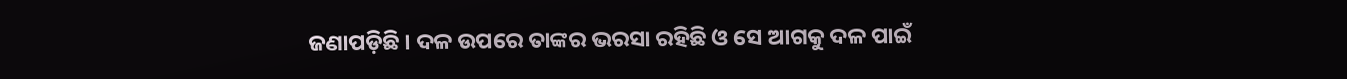ଜଣାପଡ଼ିଛି । ଦଳ ଉପରେ ତାଙ୍କର ଭରସା ରହିଛି ଓ ସେ ଆଗକୁ ଦଳ ପାଇଁ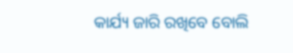କାର୍ଯ୍ୟ ଜାରି ରଖିବେ ବୋଲି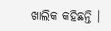ଖାଲିକ କହିଛନ୍ତି ।